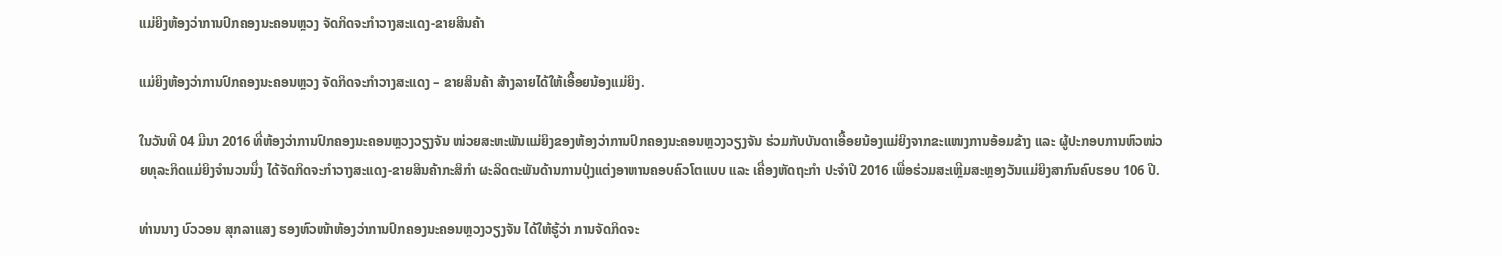ແມ່ຍິງຫ້ອງວ່າການປົກຄອງນະຄອນຫຼວງ ຈັດກິດຈະກໍາວາງສະແດງ-ຂາຍສິນຄ້າ

ແມ່ຍິງຫ້ອງວ່າການປົກຄອງນະຄອນຫຼວງ ຈັດກິດຈະກໍາວາງສະແດງ – ຂາຍສິນຄ້າ ສ້າງລາຍໄດ້ໃຫ້ເອື້ອຍນ້ອງແມ່ຍິງ.

ໃນວັນທີ 04 ມີນາ 2016 ທີ່ຫ້ອງວ່າການປົກຄອງນະຄອນຫຼວງວຽງຈັນ ໜ່ວຍສະຫະພັນແມ່ຍິງຂອງຫ້ອງວ່າການປົກຄອງນະຄອນຫຼວງວຽງຈັນ ຮ່ວມກັບບັນດາເອື້ອຍນ້ອງແມ່ຍິງຈາກຂະແໜງການອ້ອມຂ້າງ ແລະ ຜູ້ປະກອບການຫົວໜ່ວຍທຸລະກິດແມ່ຍິງຈໍານວນນຶ່ງ ໄດ້ຈັດກິດຈະກໍາວາງສະແດງ-ຂາຍສິນຄ້າກະສິກໍາ ຜະລິດຕະພັນດ້ານການປຸ່ງແຕ່ງອາຫານຄອບຄົວໂຕແບບ ແລະ ເຄື່ອງຫັດຖະກໍາ ປະຈໍາປີ 2016 ເພື່ອຮ່ວມສະເຫຼີມສະຫຼອງວັນແມ່ຍິງສາກົນຄົບຮອບ 106 ປີ.

ທ່ານນາງ ບົວວອນ ສຸກລາແສງ ຮອງຫົວໜ້າຫ້ອງວ່າການປົກຄອງນະຄອນຫຼວງວຽງຈັນ ໄດ້ໃຫ້ຮູ້ວ່າ ການຈັດກິດຈະ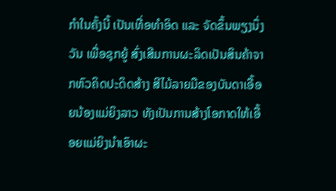ກໍາໃນຄັ້ງນີ້ ເປັນເທື່ອທໍາອິດ ແລະ ຈັດຂຶ້ນພຽງນຶ່ງວັນ ເພື່ອຊຸກຍູ້ ສົ່ງເສີມການຜະລິດເປັນສິນຄ້າຈາກຫົວຄິດປະດິດສ້າງ ສີໄມ້ລາຍມືຂອງບັນດາເອື້ອຍນ້ອງແມ່ຍິງລາວ ທັງເປັນການສ້າງໂອກາດໃຫ້ເອື້ອຍແມ່ຍິງນໍາເອົາຜະ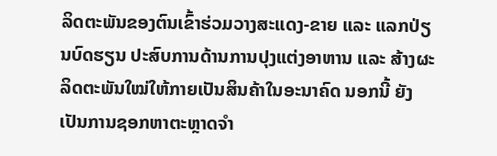ລິດຕະພັນຂອງຕົນເຂົ້າຮ່ວມວາງສະແດງ-ຂາຍ ແລະ ແລກປ່ຽນບົດຮຽນ ປະສົບການດ້ານການປຸງແຕ່ງອາຫານ ແລະ ສ້າງຜະລິດຕະພັນໃໝ່ໃຫ້ກາຍເປັນສິນຄ້າໃນອະນາຄົດ ນອກນີ້ ຍັງເປັນການຊອກຫາຕະຫຼາດຈໍາ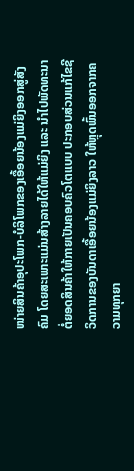ໜ່າຍສິນຄ້າອຸປະໂພກ-ບໍລິໂພກຂອງເອື້ອຍນ້ອງແມ່ຍິງອອກສູ່ສັງຄົມ ໂດຍສະເພາະແມ່ນສ້າງລາຍໄດ້ໃຫ້ແມ່ຍິງ ແລະ ນໍາໄປພັດທະນາຕໍ່ຍອດສິນຄ້າໃຫ້ກາຍເປັນຄອບຄົວໂຕແບບ ປະກອບສ່ວນແກ້ໄຂຊີວິດການຂອງບັນດາເອື້ອຍນ້ອງແມ່ຍິງລາວ ໃຫ້ຫຼຸດພົ້ນອອກຈາກຄວາມທຸກຍາ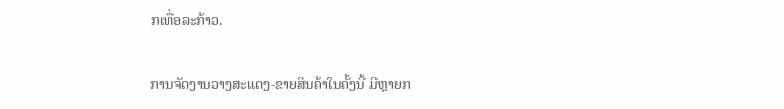ກເທື່ອລະກ້າວ.

ການຈັດງານວາງສະແດງ-ຂາຍສິນຄ້າໃນຄັ້ງນີ້ ມີຫຼາຍກ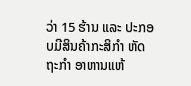ວ່າ 15 ຮ້ານ ແລະ ປະກອບມີສິນຄ້າກະສິກໍາ ຫັດຖະກໍາ ອາຫານແຫ້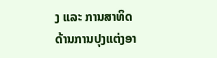ງ ແລະ ການສາທິດດ້ານການປຸງແຕ່ງອາ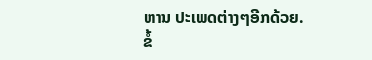ຫານ ປະເພດຕ່າງໆອີກດ້ວຍ.
ຂໍ້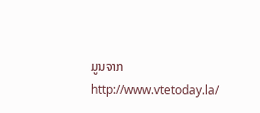ມູນຈາກ http://www.vtetoday.la/